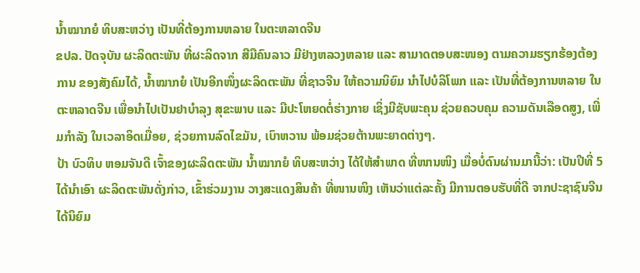ນໍ້າໝາກຍໍ ທິບສະຫວ່າງ ເປັນທີ່ຕ້ອງການຫລາຍ ໃນຕະຫລາດຈີນ
ຂປລ. ປັດຈຸບັນ ຜະລິດຕະພັນ ທີ່ຜະລິດຈາກ ສີມືຄົນລາວ ມີຢ່າງຫລວງຫລາຍ ແລະ ສາມາດຕອບສະໜອງ ຕາມຄວາມຮຽກຮ້ອງຕ້ອງການ ຂອງສັງຄົມໄດ້, ນໍ້າໝາກຍໍ ເປັນອີກໜຶ່ງຜະລິດຕະພັນ ທີ່ຊາວຈີນ ໃຫ້ຄວາມນິຍົມ ນໍາໄປບໍລິໂພກ ແລະ ເປັນທີ່ຕ້ອງການຫລາຍ ໃນຕະຫລາດຈີນ ເພື່ອນໍາໄປເປັນຢາບຳລຸງ ສຸຂະພາບ ແລະ ມີປະໂຫຍດຕໍ່ຮ່າງກາຍ ເຊິ່ງມີຊັບພະຄຸນ ຊ່ວຍຄວບຄຸມ ຄວາມດັນເລືອດສູງ, ເພີ່ມກໍາລັງ ໃນເວລາອິດເມື່ອຍ, ຊ່ວຍການລົດໄຂມັນ, ເບົາຫວານ ພ້ອມຊ່ວຍຕ້ານພະຍາດຕ່າງໆ.
ປ້າ ບົວທິບ ຫອມຈັນດີ ເຈົ້າຂອງຜະລິດຕະພັນ ນໍ້າໝາກຍໍ ທິບສະຫວ່າງ ໄດ້ໃຫ້ສໍາພາດ ທີ່ໜານໜິງ ເມື່ອບໍ່ດົນຜ່ານມານີ້ວ່າ: ເປັນປີທີ່ 5 ໄດ້ນໍາເອົາ ຜະລິດຕະພັນດັ່ງກ່າວ, ເຂົ້າຮ່ວມງານ ວາງສະແດງສິນຄ້າ ທີ່ໜານໜິງ ເຫັນວ່າແຕ່ລະຄັ້ງ ມີການຕອບຮັບທີ່ດີ ຈາກປະຊາຊົນຈີນ ໄດ້ນິຍົມ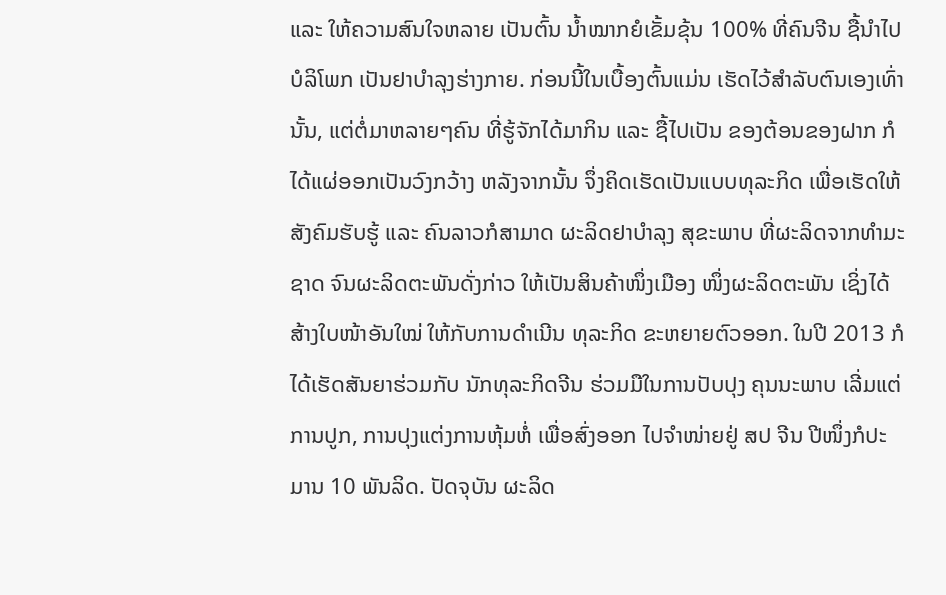ແລະ ໃຫ້ຄວາມສົນໃຈຫລາຍ ເປັນຕົ້ນ ນໍ້າໝາກຍໍເຂັ້ມຂຸ້ນ 100% ທີ່ຄົນຈີນ ຊື້ນໍາໄປບໍລິໂພກ ເປັນຢາບໍາລຸງຮ່າງກາຍ. ກ່ອນນີ້ໃນເບື້ອງຕົ້ນແມ່ນ ເຮັດໄວ້ສໍາລັບຕົນເອງເທົ່ານັ້ນ, ແຕ່ຕໍ່ມາຫລາຍໆຄົນ ທີ່ຮູ້ຈັກໄດ້ມາກິນ ແລະ ຊື້ໄປເປັນ ຂອງຕ້ອນຂອງຝາກ ກໍໄດ້ແຜ່ອອກເປັນວົງກວ້າງ ຫລັງຈາກນັ້ນ ຈຶ່ງຄິດເຮັດເປັນແບບທຸລະກິດ ເພື່ອເຮັດໃຫ້ສັງຄົມຮັບຮູ້ ແລະ ຄົນລາວກໍສາມາດ ຜະລິດຢາບໍາລຸງ ສຸຂະພາບ ທີ່ຜະລິດຈາກທຳມະຊາດ ຈົນຜະລິດຕະພັນດັ່ງກ່າວ ໃຫ້ເປັນສິນຄ້າໜຶ່ງເມືອງ ໜຶ່ງຜະລິດຕະພັນ ເຊິ່ງໄດ້ສ້າງໃບໜ້າອັນໃໝ່ ໃຫ້ກັບການດຳເນີນ ທຸລະກິດ ຂະຫຍາຍຕົວອອກ. ໃນປີ 2013 ກໍໄດ້ເຮັດສັນຍາຮ່ວມກັບ ນັກທຸລະກິດຈີນ ຮ່ວມມືໃນການປັບປຸງ ຄຸນນະພາບ ເລີ່ມແຕ່ການປູກ, ການປຸງແຕ່ງການຫຸ້ມຫໍ່ ເພື່ອສົ່ງອອກ ໄປຈໍາໜ່າຍຢູ່ ສປ ຈີນ ປີໜຶ່ງກໍປະມານ 10 ພັນລິດ. ປັດຈຸບັນ ຜະລິດ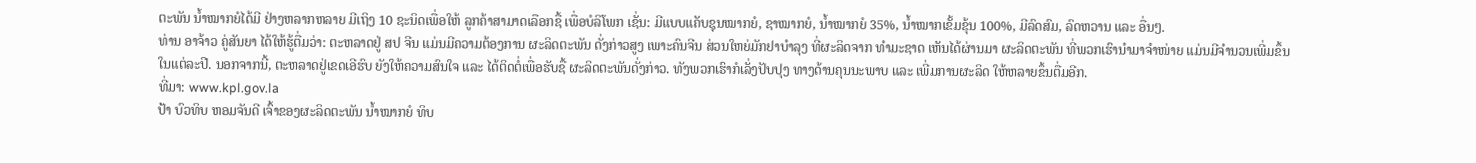ຕະພັນ ນໍ້າໝາກຍໍໄດ້ມີ ຢ່າງຫລາກຫລາຍ ມີເຖິງ 10 ຊະນິດເພື່ອໃຫ້ ລູກຄ້າສາມາດເລືອກຊື້ ເພື່ອບໍລິໂພກ ເຊັ່ນ: ມີແບບແຄັບຊຸນໝາກຍໍ, ຊາໝາກຍໍ, ນໍ້າໝາກຍໍ 35%, ນໍ້າໝາກເຂັ້ມຂຸ້ນ 100%, ມີລົດສົມ, ລົດຫວານ ແລະ ອື່ນໆ.
ທ່ານ ອາຈ້າວ ຄູ່ສັນຍາ ໄດ້ໃຫ້ຮູ້ຕື່ມວ່າ: ຕະຫລາດຢູ່ ສປ ຈີນ ແມ່ນມີຄວາມຕ້ອງການ ຜະລິດຕະພັນ ດັ່ງກ່າວສູງ ເພາະຄົນຈີນ ສ່ວນໃຫຍ່ມັກຢາບໍາລຸງ ທີ່ຜະລິດຈາກ ທໍາມະຊາດ ເຫັນໄດ້ຜ່ານມາ ຜະລິດຕະພັນ ທີ່ພວກເຮົານໍາມາຈໍາໜ່າຍ ແມ່ນມີຈໍານວນເພີ່ມຂຶ້ນ ໃນແຕ່ລະປີ. ນອກຈາກນີ້, ຕະຫລາດຢູ່ເຂດເອີຮົບ ຍັງໃຫ້ຄວາມສົນໃຈ ແລະ ໄດ້ຕິດຕໍ່ເພື່ອຮັບຊື້ ຜະລິດຕະພັນດັ່ງກ່າວ. ທັງພວກເຮົາກໍເລັ່ງປັບປຸງ ທາງດ້ານຄຸນນະພາບ ແລະ ເພີ່ມການຜະລິດ ໃຫ້ຫລາຍຂຶ້ນຕື່ມອີກ.
ທີ່ມາ: www.kpl.gov.la
ປ້າ ບົວທິບ ຫອມຈັນດີ ເຈົ້າຂອງຜະລິດຕະພັນ ນໍ້າໝາກຍໍ ທິບ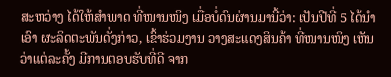ສະຫວ່າງ ໄດ້ໃຫ້ສໍາພາດ ທີ່ໜານໜິງ ເມື່ອບໍ່ດົນຜ່ານມານີ້ວ່າ: ເປັນປີທີ່ 5 ໄດ້ນໍາເອົາ ຜະລິດຕະພັນດັ່ງກ່າວ, ເຂົ້າຮ່ວມງານ ວາງສະແດງສິນຄ້າ ທີ່ໜານໜິງ ເຫັນວ່າແຕ່ລະຄັ້ງ ມີການຕອບຮັບທີ່ດີ ຈາກ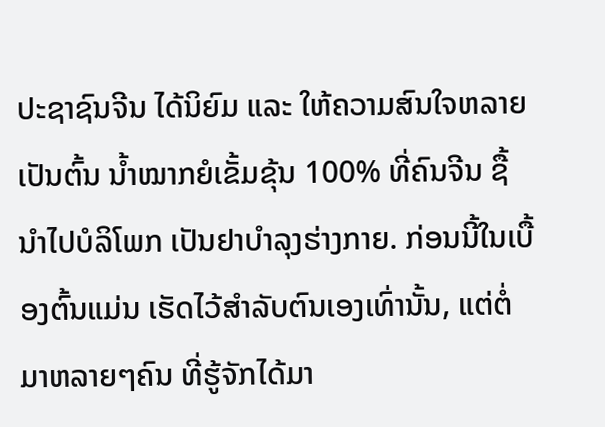ປະຊາຊົນຈີນ ໄດ້ນິຍົມ ແລະ ໃຫ້ຄວາມສົນໃຈຫລາຍ ເປັນຕົ້ນ ນໍ້າໝາກຍໍເຂັ້ມຂຸ້ນ 100% ທີ່ຄົນຈີນ ຊື້ນໍາໄປບໍລິໂພກ ເປັນຢາບໍາລຸງຮ່າງກາຍ. ກ່ອນນີ້ໃນເບື້ອງຕົ້ນແມ່ນ ເຮັດໄວ້ສໍາລັບຕົນເອງເທົ່ານັ້ນ, ແຕ່ຕໍ່ມາຫລາຍໆຄົນ ທີ່ຮູ້ຈັກໄດ້ມາ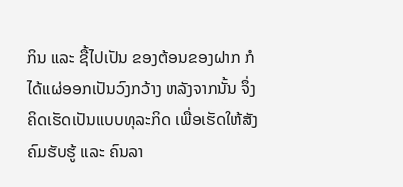ກິນ ແລະ ຊື້ໄປເປັນ ຂອງຕ້ອນຂອງຝາກ ກໍໄດ້ແຜ່ອອກເປັນວົງກວ້າງ ຫລັງຈາກນັ້ນ ຈຶ່ງຄິດເຮັດເປັນແບບທຸລະກິດ ເພື່ອເຮັດໃຫ້ສັງຄົມຮັບຮູ້ ແລະ ຄົນລາ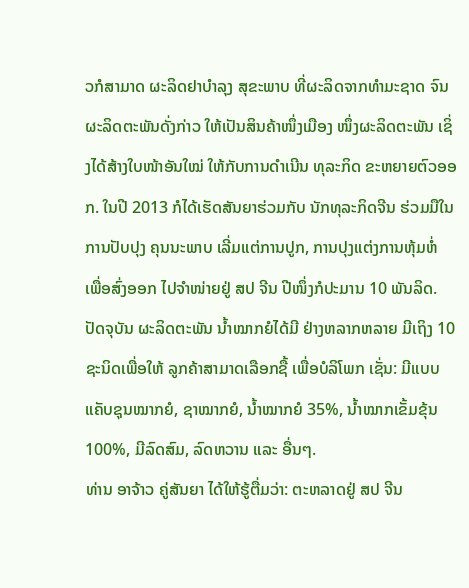ວກໍສາມາດ ຜະລິດຢາບໍາລຸງ ສຸຂະພາບ ທີ່ຜະລິດຈາກທຳມະຊາດ ຈົນຜະລິດຕະພັນດັ່ງກ່າວ ໃຫ້ເປັນສິນຄ້າໜຶ່ງເມືອງ ໜຶ່ງຜະລິດຕະພັນ ເຊິ່ງໄດ້ສ້າງໃບໜ້າອັນໃໝ່ ໃຫ້ກັບການດຳເນີນ ທຸລະກິດ ຂະຫຍາຍຕົວອອກ. ໃນປີ 2013 ກໍໄດ້ເຮັດສັນຍາຮ່ວມກັບ ນັກທຸລະກິດຈີນ ຮ່ວມມືໃນການປັບປຸງ ຄຸນນະພາບ ເລີ່ມແຕ່ການປູກ, ການປຸງແຕ່ງການຫຸ້ມຫໍ່ ເພື່ອສົ່ງອອກ ໄປຈໍາໜ່າຍຢູ່ ສປ ຈີນ ປີໜຶ່ງກໍປະມານ 10 ພັນລິດ. ປັດຈຸບັນ ຜະລິດຕະພັນ ນໍ້າໝາກຍໍໄດ້ມີ ຢ່າງຫລາກຫລາຍ ມີເຖິງ 10 ຊະນິດເພື່ອໃຫ້ ລູກຄ້າສາມາດເລືອກຊື້ ເພື່ອບໍລິໂພກ ເຊັ່ນ: ມີແບບແຄັບຊຸນໝາກຍໍ, ຊາໝາກຍໍ, ນໍ້າໝາກຍໍ 35%, ນໍ້າໝາກເຂັ້ມຂຸ້ນ 100%, ມີລົດສົມ, ລົດຫວານ ແລະ ອື່ນໆ.
ທ່ານ ອາຈ້າວ ຄູ່ສັນຍາ ໄດ້ໃຫ້ຮູ້ຕື່ມວ່າ: ຕະຫລາດຢູ່ ສປ ຈີນ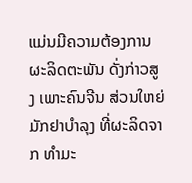ແມ່ນມີຄວາມຕ້ອງການ ຜະລິດຕະພັນ ດັ່ງກ່າວສູງ ເພາະຄົນຈີນ ສ່ວນໃຫຍ່ມັກຢາບໍາລຸງ ທີ່ຜະລິດຈາກ ທໍາມະ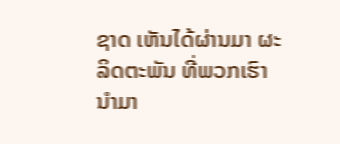ຊາດ ເຫັນໄດ້ຜ່ານມາ ຜະລິດຕະພັນ ທີ່ພວກເຮົານໍາມາ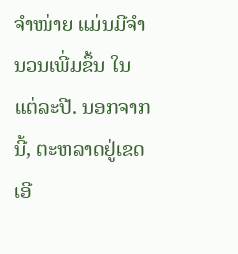ຈໍາໜ່າຍ ແມ່ນມີຈໍານວນເພີ່ມຂຶ້ນ ໃນແຕ່ລະປີ. ນອກຈາກນີ້, ຕະຫລາດຢູ່ເຂດເອີ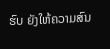ຮົບ ຍັງໃຫ້ຄວາມສົນ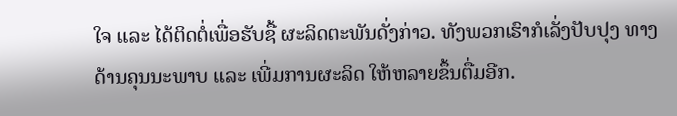ໃຈ ແລະ ໄດ້ຕິດຕໍ່ເພື່ອຮັບຊື້ ຜະລິດຕະພັນດັ່ງກ່າວ. ທັງພວກເຮົາກໍເລັ່ງປັບປຸງ ທາງດ້ານຄຸນນະພາບ ແລະ ເພີ່ມການຜະລິດ ໃຫ້ຫລາຍຂຶ້ນຕື່ມອີກ.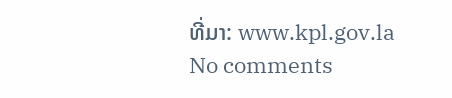ທີ່ມາ: www.kpl.gov.la
No comments